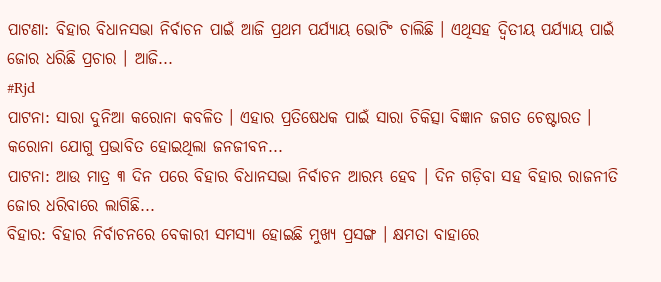ପାଟଣା: ବିହାର ବିଧାନସଭା ନିର୍ବାଚନ ପାଇଁ ଆଜି ପ୍ରଥମ ପର୍ଯ୍ୟାୟ ଭୋଟିଂ ଚାଲିଛି । ଏଥିସହ ଦ୍ୱିତୀୟ ପର୍ଯ୍ୟାୟ ପାଇଁ ଜୋର ଧରିଛି ପ୍ରଚାର । ଆଜି...
#Rjd
ପାଟନା: ସାରା ଦୁନିଆ କରୋନା କବଳିତ । ଏହାର ପ୍ରତିଷେଧକ ପାଇଁ ସାରା ଚିକିତ୍ସା ବିଜ୍ଞାନ ଜଗତ ଚେଷ୍ଟାରତ । କରୋନା ଯୋଗୁ ପ୍ରଭାବିତ ହୋଇଥିଲା ଜନଜୀବନ...
ପାଟନା: ଆଉ ମାତ୍ର ୩ ଦିନ ପରେ ବିହାର ବିଧାନସଭା ନିର୍ବାଚନ ଆରମ୍ଭ ହେବ । ଦିନ ଗଡ଼ିବା ସହ ବିହାର ରାଜନୀତି ଜୋର ଧରିବାରେ ଲାଗିଛି...
ବିହାର: ବିହାର ନିର୍ବାଚନରେ ବେକାରୀ ସମସ୍ୟା ହୋଇଛି ମୁଖ୍ୟ ପ୍ରସଙ୍ଗ । କ୍ଷମତା ବାହାରେ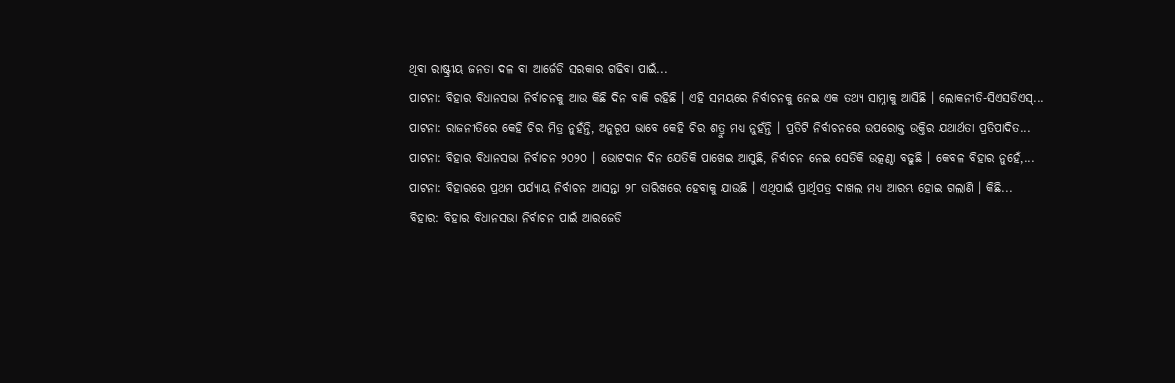ଥିବା ରାଷ୍ଟ୍ରୀୟ ଜନତା ଦଳ ବା ଆର୍ଜେଡି ସରକାର ଗଢିବା ପାଇଁ...
ପାଟନା: ବିହାର ବିଧାନସଭା ନିର୍ବାଚନକୁ ଆଉ କିଛି ଦିନ ବାକି ରହିଛି । ଏହି ସମୟରେ ନିର୍ବାଚନକୁ ନେଇ ଏକ ତଥ୍ୟ ସାମ୍ନାକୁ ଆସିଛି । ଲୋକନୀତି-ସିଏସଡିଏସ୍...
ପାଟନା: ରାଜନୀତିରେ କେହି ଚିର ମିତ୍ର ନୁହଁନ୍ତି, ଅନୁରୂପ ଭାବେ କେହି ଚିର ଶତ୍ରୁ ମଧ୍ୟ ନୁହଁନ୍ତି । ପ୍ରତିଟି ନିର୍ବାଚନରେ ଉପରୋକ୍ତ ଉକ୍ତିର ଯଥାର୍ଥତା ପ୍ରତିପାଦିତ...
ପାଟନା: ବିହାର ବିଧାନସଭା ନିର୍ବାଚନ ୨୦୨୦ । ଭୋଟଦାନ ଦିନ ଯେତିକି ପାଖେଇ ଆସୁଛି, ନିର୍ବାଚନ ନେଇ ସେତିକି ଉତ୍କଣ୍ଠା ବଢୁଛି । କେବଳ ବିହାର ନୁହେଁ,...
ପାଟନା: ବିହାରରେ ପ୍ରଥମ ପର୍ଯ୍ୟାୟ ନିର୍ବାଚନ ଆସନ୍ତା ୨୮ ତାରିଖରେ ହେବାକୁ ଯାଉଛି । ଏଥିପାଇଁ ପ୍ରାର୍ଥିପତ୍ର ଦାଖଲ ମଧ୍ୟ ଆରମ୍ଭ ହୋଇ ଗଲାଣି । କିଛି...
ବିହାର: ବିହାର ବିଧାନସଭା ନିର୍ବାଚନ ପାଇଁ ଆରଜେଡି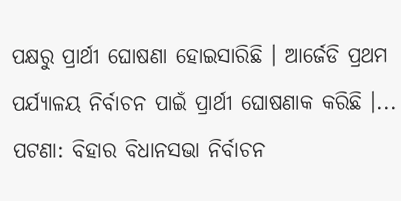ପକ୍ଷରୁ ପ୍ରାର୍ଥୀ ଘୋଷଣା ହୋଇସାରିଛି । ଆର୍ଜେଡି ପ୍ରଥମ ପର୍ଯ୍ୟାଳୟ ନିର୍ବାଚନ ପାଇଁ ପ୍ରାର୍ଥୀ ଘୋଷଣାକ କରିଛି ।...
ପଟଣା: ବିହାର ବିଧାନସଭା ନିର୍ବାଚନ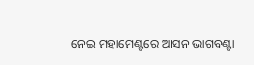ନେଇ ମହାମେଣ୍ଟରେ ଆସନ ଭାଗବଣ୍ଟା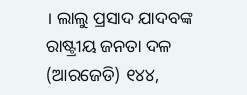। ଲାଲୁ ପ୍ରସାଦ ଯାଦବଙ୍କ ରାଷ୍ଟ୍ରୀୟ ଜନତା ଦଳ (ଆରଜେଡି) ୧୪୪,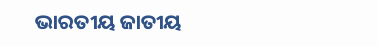ଭାରତୀୟ ଜାତୀୟ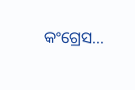କଂଗ୍ରେସ...